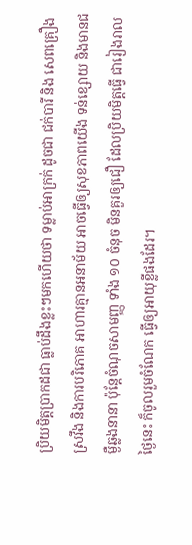ប្រិយមិត្តប្រាកដជា ធ្លាប់ដឹងខ្លះៗមកហើយថា ទម្លាប់អាក្រក់ ដូចជា ជក់បារី និង សេពគ្រឿងស្រវឹង និងការបរិភោគ អាហារគ្មានអនាម័យ អាចធ្វើឲ្យសុខភាពយើង ទន់ខ្សោយ និងមានជម្ងឺឆ្លងនានា ប៉ុន្តែចំណុចសាមញ្ញ ទាំង ១០ ចំនុច មិនគួរឲ្យជឿ ដែលប្រិយមិត្តធ្វើ ជារៀងរាលថ្ងៃនេះ ក៏ចូលរួមចំណែក ធ្វើឲ្យអាយុខ្លីផងដែរ។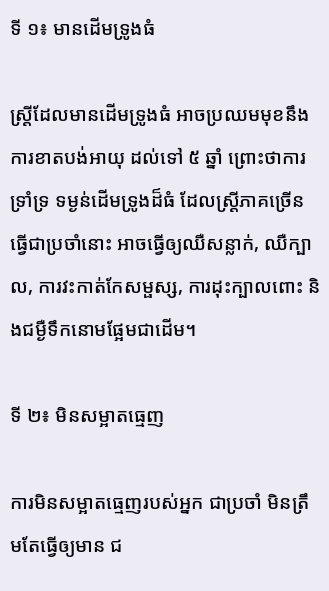ទី ១៖ មានដើមទ្រូងធំ

ស្ត្រីដែលមានដើមទ្រូងធំ អាចប្រឈមមុខនឹង ការខាតបង់អាយុ ដល់ទៅ ៥ ឆ្នាំ ព្រោះថាការទ្រាំទ្រ ទម្ងន់ដើមទ្រូងដ៏ធំ ដែលស្ត្រីភាគច្រើន ធ្វើជាប្រចាំនោះ អាចធ្វើឲ្យឈឺសន្លាក់, ឈឺក្បាល, ការវះកាត់កែសម្ផស្ស, ការដុះក្បាលពោះ និងជម្ងឺទឹកនោមផ្អែមជាដើម។

ទី ២៖ មិនសម្អាតធ្មេញ

ការមិនសម្អាតធ្មេញរបស់អ្នក ជាប្រចាំ មិនត្រឹមតែធ្វើឲ្យមាន ជ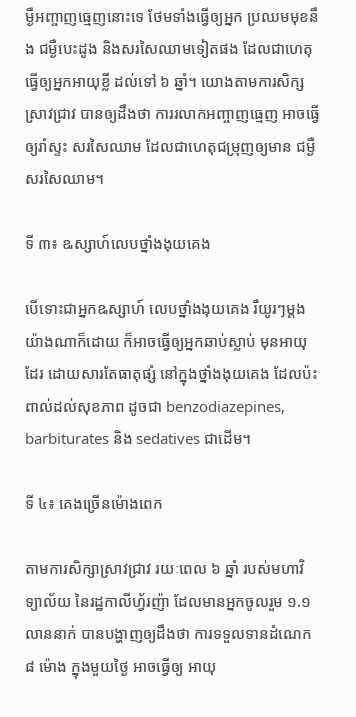ម្ងឺអញ្ចាញធ្មេញនោះទេ ថែមទាំងធ្វើឲ្យអ្នក ប្រឈមមុខនឹង ជម្ងឺបេះដូង និងសរសៃឈាមទៀតផង ដែលជាហេតុធ្វើឲ្យអ្នកអាយុខ្លី ដល់ទៅ ៦ ឆ្នាំ។ យោងតាមការសិក្សស្រាវជ្រាវ បានឲ្យដឹងថា ការរលាកអញ្ចាញធ្មេញ អាចធ្វើឲ្យរាំស្ទះ សរសៃឈាម ដែលជាហេតុជម្រុញឲ្យមាន ជម្ងឺសរសៃឈាម។

ទី ៣៖ ឩស្សាហ៍លេបថ្នាំងងុយគេង

បើទោះជាអ្នកឩស្សាហ៍ លេបថ្នាំងងុយគេង រឺយូរៗម្តង យ៉ាងណាក៏ដោយ ក៏អាចធ្វើឲ្យអ្នកឆាប់ស្លាប់ មុនអាយុដែរ ដោយសារតែធាតុផ្សំ នៅក្នុងថ្នាំងងុយគេង ដែលប៉ះពាល់ដល់សុខភាព ដូចជា benzodiazepines, barbiturates និង sedatives ជាដើម។

ទី ៤៖ គេងច្រើនម៉ោងពេក

តាមការសិក្សាស្រាវជ្រាវ រយៈពេល ៦ ឆ្នាំ របស់មហាវិទ្យាល័យ នៃរដ្ឋកាលីហ្វ័រញ៉ា ដែលមានអ្នកចូលរួម ១.១ លាននាក់ បានបង្ហាញឲ្យដឹងថា ការទទួលទានដំណេក ៨ ម៉ោង ក្នុងមួយថ្ងៃ អាចធ្វើឲ្យ អាយុ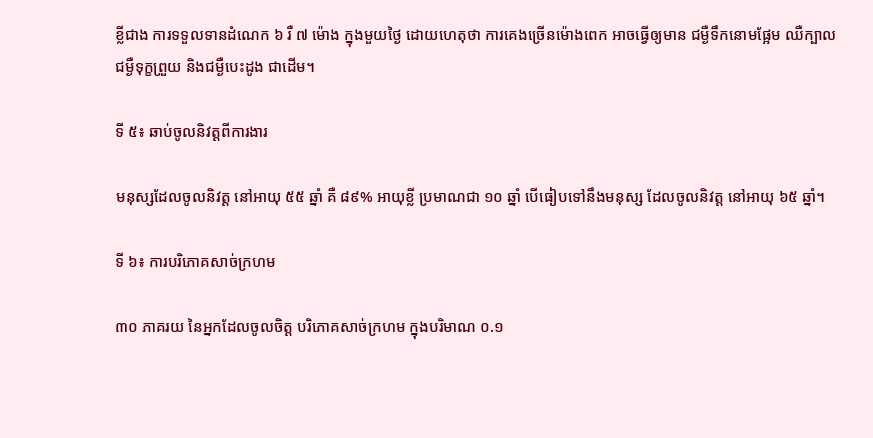ខ្លីជាង ការទទួលទានដំណេក ៦ រឺ ៧ ម៉ោង ក្នុងមួយថ្ងៃ ដោយហេតុថា ការគេងច្រើនម៉ោងពេក អាចធ្វើឲ្យមាន ជម្ងឺទឹកនោមផ្អែម ឈឺក្បាល ជម្ងឺទុក្ខព្រួយ និងជម្ងឺបេះដូង ជាដើម។

ទី ៥៖ ឆាប់ចូលនិវត្តពីការងារ

មនុស្សដែលចូលនិវត្ត នៅអាយុ ៥៥ ឆ្នាំ គឺ ៨៩% អាយុខ្លី ប្រមាណជា ១០ ឆ្នាំ បើធៀបទៅនឹងមនុស្ស ដែលចូលនិវត្ត នៅអាយុ ៦៥ ឆ្នាំ។

ទី ៦៖ ការបរិភោគសាច់ក្រហម

៣០ ភាគរយ នៃអ្នកដែលចូលចិត្ត បរិភោគសាច់ក្រហម ក្នុងបរិមាណ ០.១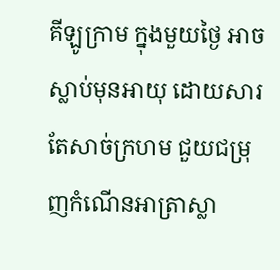គីឡូក្រាម ក្នុងមួយថ្ងៃ អាចស្លាប់មុនអាយុ ដោយសារតែសាច់ក្រហម ជួយជម្រុញកំណើនអាត្រាស្លា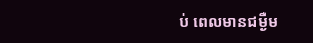ប់ ពេលមានជម្ងឺម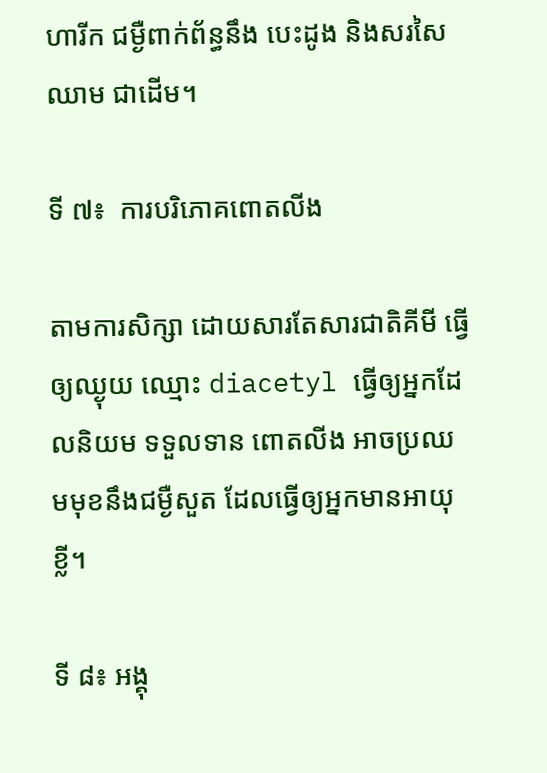ហារីក ជម្ងឺពាក់ព័ន្ធនឹង បេះដូង និងសរសៃឈាម ជាដើម។

ទី ៧៖  ការបរិភោគពោតលីង

តាមការសិក្សា ដោយសារតែសារជាតិគីមី ធ្វើឲ្យឈ្ងុយ ឈ្មោះ diacetyl ធ្វើឲ្យអ្នកដែលនិយម ទទួលទាន ពោតលីង អាចប្រឈមមុខនឹងជម្ងឺសួត ដែលធ្វើឲ្យអ្នកមានអាយុខ្លី។

ទី ៨៖ អង្គុ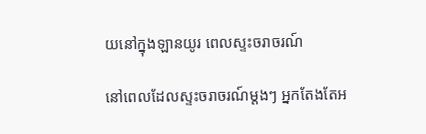យនៅក្នុងឡានយូរ ពេលស្ទះចរាចរណ៍

នៅពេលដែលស្ទះចរាចរណ៍ម្តងៗ អ្នកតែងតែអ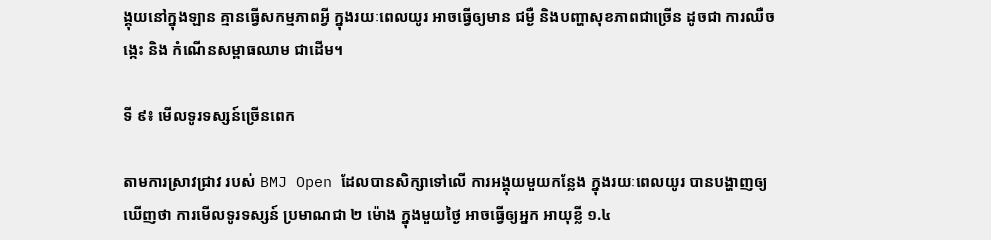ង្គុយនៅក្នុងឡាន គ្មានធ្វើសកម្មភាពអ្វី ក្នុងរយៈពេលយូរ អាចធ្វើឲ្យមាន ជម្ងឺ និងបញ្ហាសុខភាពជាច្រើន ដូចជា ការឈឺចង្កេះ និង កំណើនសម្ពាធឈាម ជាដើម។

ទី ៩៖ មើលទូរទស្សន៍ច្រើនពេក

តាមការស្រាវជ្រាវ របស់ BMJ Open ដែលបានសិក្សាទៅលើ ការអង្គុយមួយកន្លែង ក្នុងរយៈពេលយូរ បានបង្ហាញឲ្យឃើញថា ការមើលទូរទស្សន៍ ប្រមាណជា ២ ម៉ោង ក្នុងមួយថ្ងៃ អាចធ្វើឲ្យអ្នក អាយុខ្លី ១.៤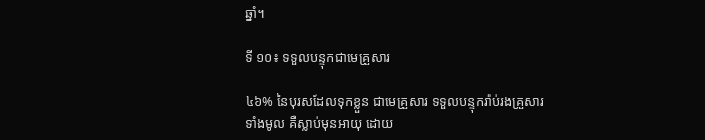ឆ្នាំ។

ទី ១០៖ ទទួលបន្ទុកជាមេគ្រួសារ

៤៦% នៃបុរសដែលទុកខ្លួន ជាមេគ្រួសារ ទទួលបន្ទុករ៉ាប់រងគ្រួសារ ទាំងមូល គឺស្លាប់មុនអាយុ ដោយ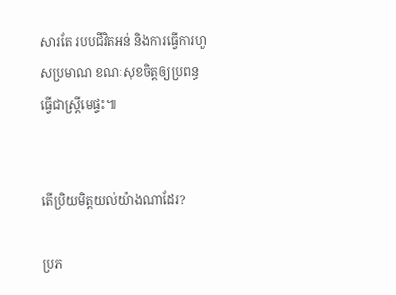សារតែ របបជីវិតអន់ និងការធ្វើការហួសប្រមាណ ខណៈសុខចិត្តឲ្យប្រពន្ធ ធ្វើជាស្ត្រីមេផ្ទះ៕


តើប្រិយមិត្តយល់យ៉ាងណាដែរ?

ប្រភ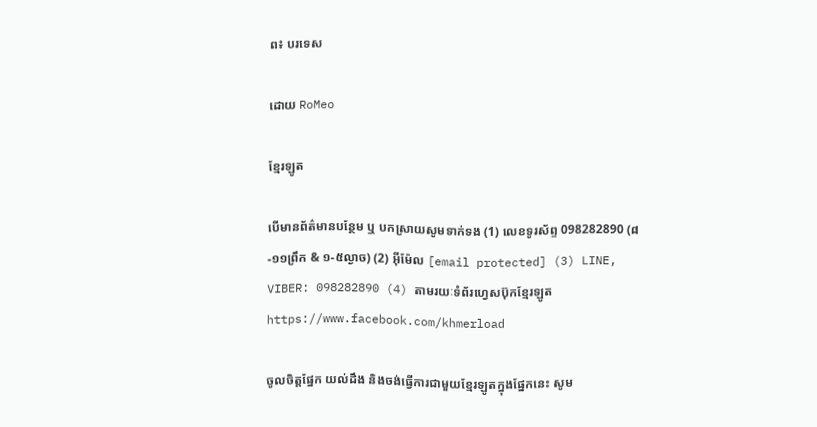ព៖ បរទេស

ដោយ RoMeo

ខ្មែរឡូត

បើមានព័ត៌មានបន្ថែម ឬ បកស្រាយសូមទាក់ទង (1) លេខទូរស័ព្ទ 098282890 (៨-១១ព្រឹក & ១-៥ល្ងាច) (2) អ៊ីម៉ែល [email protected] (3) LINE, VIBER: 098282890 (4) តាមរយៈទំព័រហ្វេសប៊ុកខ្មែរឡូត https://www.facebook.com/khmerload

ចូលចិត្តផ្នែក យល់ដឹង និងចង់ធ្វើការជាមួយខ្មែរឡូតក្នុងផ្នែកនេះ សូម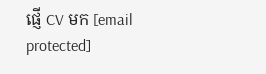ផ្ញើ CV មក [email protected]